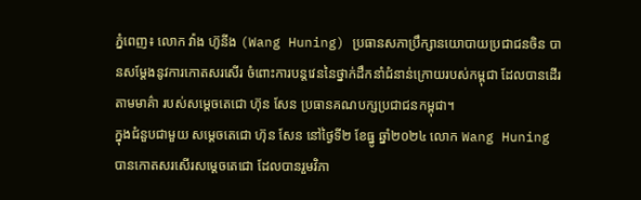ភ្នំពេញ៖ លោក វ៉ាង ហ៊ូនីង (Wang Huning) ប្រធានសភាប្រឹក្សានយោបាយប្រជាជនចិន បានសម្ដែងនូវការកោតសរសើរ ចំពោះការបន្តវេននៃថ្នាក់ដឹកនាំជំនាន់ក្រោយរបស់កម្ពុជា ដែលបានដើរតាមមាគ៌ា របស់សម្ដេចតេជោ ហ៊ុន សែន ប្រធានគណបក្សប្រជាជនកម្ពុជា។
ក្នុងជំនួបជាមួយ សម្ដេចតេជោ ហ៊ុន សែន នៅថ្ងៃទី២ ខែធ្នូ ឆ្នាំ២០២៤ លោក Wang Huning បានកោតសរសើរសម្តេចតេជោ ដែលបានរួមវិភា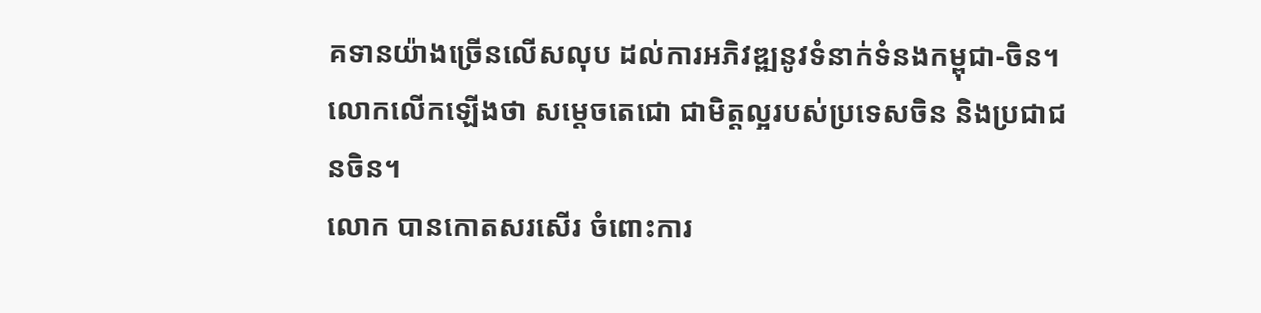គទានយ៉ាងច្រើនលើសលុប ដល់ការអភិវឌ្ឍនូវទំនាក់ទំនងកម្ពុជា-ចិន។ លោកលើកឡើងថា សម្តេចតេជោ ជាមិត្តល្អរបស់ប្រទេសចិន និងប្រជាជនចិន។
លោក បានកោតសរសើរ ចំពោះការ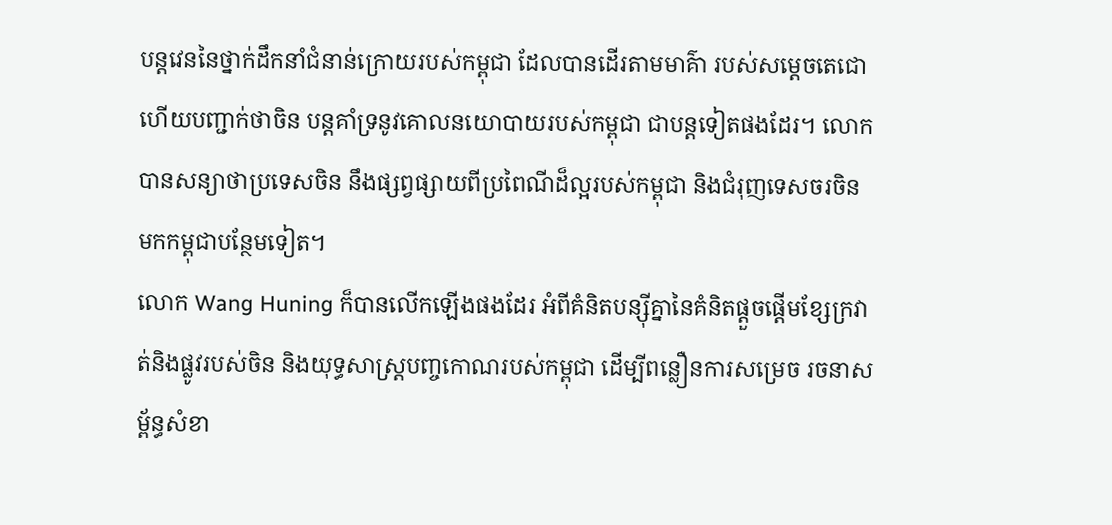បន្តវេននៃថ្នាក់ដឹកនាំជំនាន់ក្រោយរបស់កម្ពុជា ដែលបានដើរតាមមាគ៌ា របស់សម្ដេចតេជោ ហើយបញ្ជាក់ថាចិន បន្តគាំទ្រនូវគោលនយោបាយរបស់កម្ពុជា ជាបន្តទៀតផងដែរ។ លោកបានសន្យាថាប្រទេសចិន នឹងផ្សព្វផ្សាយពីប្រពៃណីដ៏ល្អរបស់កម្ពុជា និងជំរុញទេសចរចិន មកកម្ពុជាបន្ថែមទៀត។
លោក Wang Huning ក៏បានលើកឡើងផងដែរ អំពីគំនិតបន្ស៊ីគ្នានៃគំនិតផ្ដួចផ្ដើមខ្សែក្រវាត់និងផ្លូវរបស់ចិន និងយុទ្ធសាស្ត្របញ្ចកោណរបស់កម្ពុជា ដើម្បីពន្លឿនការសម្រេច រចនាសម្ព័ន្ធសំខា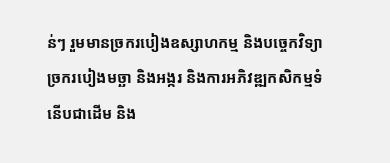ន់ៗ រួមមានច្រករបៀងឧស្សាហកម្ម និងបច្ចេកវិទ្យា ច្រករបៀងមច្ឆា និងអង្ករ និងការអភិវឌ្ឍកសិកម្មទំនើបជាដើម និង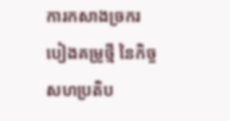ការកសាងច្រករបៀងគម្រូថ្មី នៃកិច្ចសហប្រតិប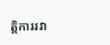ត្តិការរវា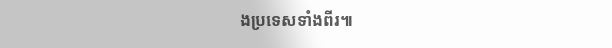ងប្រទេសទាំងពីរ៕